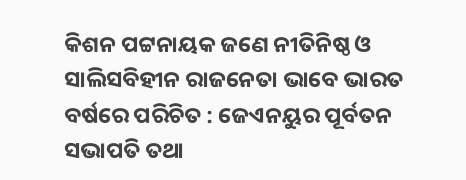କିଶନ ପଟ୍ଟନାୟକ ଜଣେ ନୀତିନିଷ୍ଠ ଓ ସାଲିସବିହୀନ ରାଜନେତା ଭାବେ ଭାରତ ବର୍ଷରେ ପରିଚିତ : ଜେଏନୟୁର ପୂର୍ବତନ ସଭାପତି ତଥା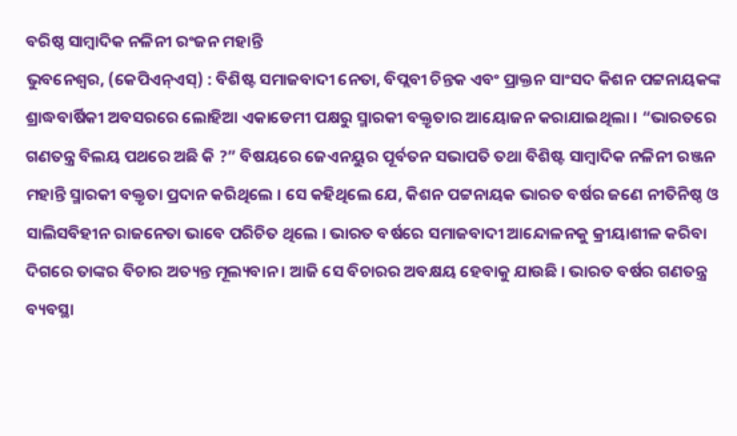ବରିଷ୍ଠ ସାମ୍ବାଦିକ ନଳିନୀ ରଂଜନ ମହାନ୍ତି
ଭୁବନେଶ୍ୱର, (କେପିଏନ୍ଏସ୍) : ବିଶିଷ୍ଟ ସମାଜବାଦୀ ନେତା, ବିପ୍ଲବୀ ଚିନ୍ତକ ଏବଂ ପ୍ରାକ୍ତନ ସାଂସଦ କିଶନ ପଟ୍ଟନାୟକଙ୍କ ଶ୍ରାଦ୍ଧବାର୍ଷିକୀ ଅବସରରେ ଲୋହିଆ ଏକାଡେମୀ ପକ୍ଷରୁ ସ୍ମାରକୀ ବକ୍ତୃତାର ଆୟୋଜନ କରାଯାଇଥିଲା । “ଭାରତରେ ଗଣତନ୍ତ୍ର ବିଲୟ ପଥରେ ଅଛି କି ?” ବିଷୟରେ ଜେଏନୟୁର ପୂର୍ବତନ ସଭାପତି ତଥା ବିଶିଷ୍ଟ ସାମ୍ୱାଦିକ ନଳିନୀ ରଞ୍ଜନ ମହାନ୍ତି ସ୍ମାରକୀ ବକ୍ତୃତା ପ୍ରଦାନ କରିଥିଲେ । ସେ କହିଥିଲେ ଯେ, କିଶନ ପଟ୍ଟନାୟକ ଭାରତ ବର୍ଷର ଜଣେ ନୀତିନିଷ୍ଠ ଓ ସାଲିସବିହୀନ ରାଜନେତା ଭାବେ ପରିଚିତ ଥିଲେ । ଭାରତ ବର୍ଷରେ ସମାଜବାଦୀ ଆନ୍ଦୋଳନକୁ କ୍ରୀୟାଶୀଳ କରିବା ଦିଗରେ ତାଙ୍କର ବିଚାର ଅତ୍ୟନ୍ତ ମୂଲ୍ୟବାନ । ଆଜି ସେ ବିଚାରର ଅବକ୍ଷୟ ହେବାକୁ ଯାଉଛି । ଭାରତ ବର୍ଷର ଗଣତନ୍ତ୍ର ବ୍ୟବସ୍ଥା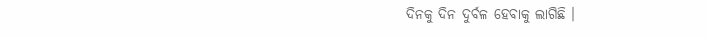ଦିନକୁ ଦିନ ଦୁର୍ବଳ ହେବାକୁ ଲାଗିଛି ।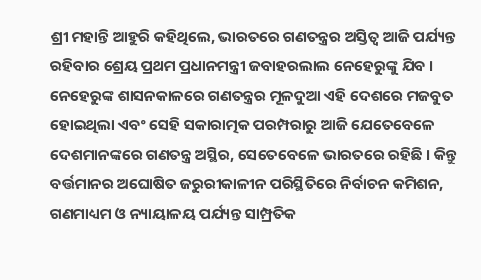ଶ୍ରୀ ମହାନ୍ତି ଆହୁରି କହିଥିଲେ, ଭାରତରେ ଗଣତନ୍ତ୍ରର ଅସ୍ତିତ୍ୱ ଆଜି ପର୍ଯ୍ୟନ୍ତ ରହିବାର ଶ୍ରେୟ ପ୍ରଥମ ପ୍ରଧାନମନ୍ତ୍ରୀ ଜବାହରଲାଲ ନେହେରୁଙ୍କୁ ଯିବ । ନେହେରୁଙ୍କ ଶାସନକାଳରେ ଗଣତନ୍ତ୍ରର ମୂଳଦୁଆ ଏହି ଦେଶରେ ମଜବୁତ ହୋଇଥିଲା ଏବଂ ସେହି ସକାରାତ୍ମକ ପରମ୍ପରାରୁ ଆଜି ଯେତେବେଳେ ଦେଶମାନଙ୍କରେ ଗଣତନ୍ତ୍ର ଅସ୍ଥିର, ସେତେବେଳେ ଭାରତରେ ରହିଛି । କିନ୍ତୁ ବର୍ତ୍ତମାନର ଅଘୋଷିତ ଜରୁରୀକାଳୀନ ପରିସ୍ଥିତିରେ ନିର୍ବାଚନ କମିଶନ, ଗଣମାଧ୍ୟମ ଓ ନ୍ୟାୟାଳୟ ପର୍ଯ୍ୟନ୍ତ ସାମ୍ପ୍ରତିକ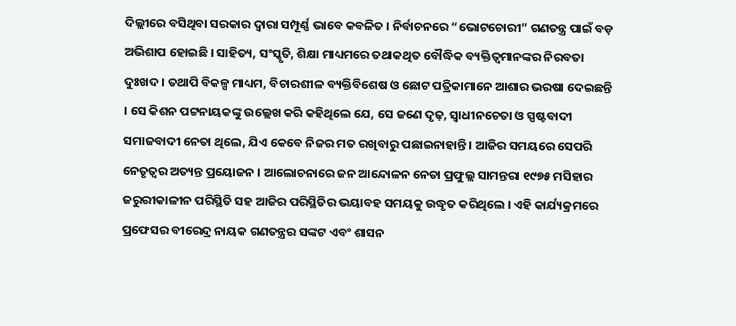ଦିଲ୍ଲୀରେ ବସିଥିବା ସରକାର ଦ୍ୱାରା ସମ୍ପୂର୍ଣ୍ଣ ଭାବେ କବଳିତ । ନିର୍ବାଚନରେ “ଭୋଟଚୋରୀ” ଗଣତନ୍ତ୍ର ପାଇଁ ବଡ଼ ଅଭିଶାପ ହୋଇଛି । ସାହିତ୍ୟ, ସଂସ୍କୃତି, ଶିକ୍ଷା ମାଧ୍ୟମରେ ତଥାକଥିତ ବୌଦ୍ଧିକ ବ୍ୟକ୍ତିତ୍ୱମାନଙ୍କର ନିରବତା ଦୁଃଖଦ । ତଥାପି ବିକଳ୍ପ ମାଧ୍ୟମ, ବିଚାରଶୀଳ ବ୍ୟକ୍ତିବିଶେଷ ଓ ଛୋଟ ପତ୍ରିକାମାନେ ଆଶାର ଭରଷା ଦେଇଛନ୍ତି । ସେ କିଶନ ପଟ୍ଟନାୟକଙ୍କୁ ଉଲ୍ଲେଖ କରି କହିଥିଲେ ଯେ, ସେ ଜଣେ ଦୃଢ଼, ସ୍ୱାଧୀନଚେତା ଓ ସ୍ପଷ୍ଟବାଦୀ ସମାଜବାଦୀ ନେତା ଥିଲେ, ଯିଏ କେବେ ନିଜର ମତ ରଖିବାରୁ ପଛାଇନାହାନ୍ତି । ଆଜିର ସମୟରେ ସେପରି ନେତୃତ୍ୱର ଅତ୍ୟନ୍ତ ପ୍ରୟୋଜନ । ଆଲୋଚନାରେ ଜନ ଆନ୍ଦୋଳନ ନେତା ପ୍ରଫୁଲ୍ଲ ସାମନ୍ତରା ୧୯୭୫ ମସିହାର ଜରୁରୀକାଳୀନ ପରିସ୍ଥିତି ସହ ଆଜିର ପରିସ୍ଥିତିର ଭୟାବହ ସମୟକୁ ଉଦ୍ଧୃତ କରିଥିଲେ । ଏହି କାର୍ଯ୍ୟକ୍ରମରେ ପ୍ରଫେସର ବୀରେନ୍ଦ୍ର ନାୟକ ଗଣତନ୍ତ୍ରର ସଙ୍କଟ ଏବଂ ଶାସନ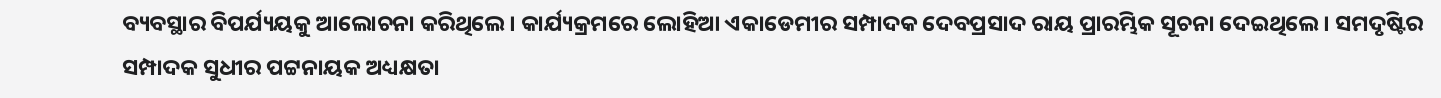ବ୍ୟବସ୍ଥାର ବିପର୍ଯ୍ୟୟକୁ ଆଲୋଚନା କରିଥିଲେ । କାର୍ଯ୍ୟକ୍ରମରେ ଲୋହିଆ ଏକାଡେମୀର ସମ୍ପାଦକ ଦେବପ୍ରସାଦ ରାୟ ପ୍ରାରମ୍ଭିକ ସୂଚନା ଦେଇଥିଲେ । ସମଦୃଷ୍ଟିର ସମ୍ପାଦକ ସୁଧୀର ପଟ୍ଟନାୟକ ଅଧ୍ୟକ୍ଷତା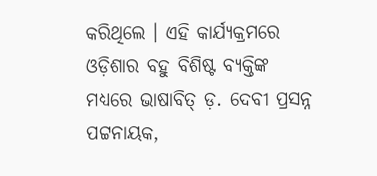କରିଥିଲେ । ଏହି କାର୍ଯ୍ୟକ୍ରମରେ ଓଡ଼ିଶାର ବହୁ ବିଶିଷ୍ଟ ବ୍ୟକ୍ତିଙ୍କ ମଧ୍ୟରେ ଭାଷାବିତ୍ ଡ଼. ଦେବୀ ପ୍ରସନ୍ନ ପଟ୍ଟନାୟକ,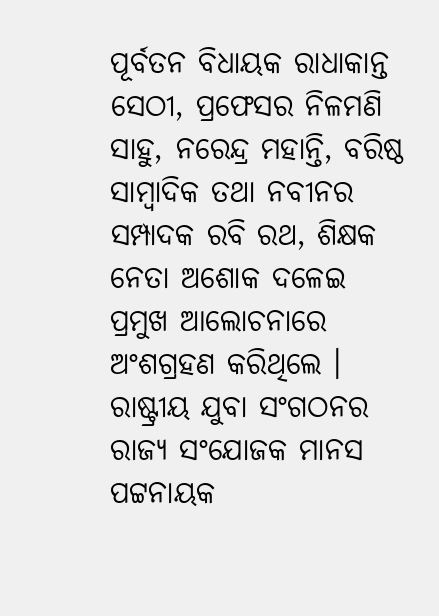ପୂର୍ବତନ ବିଧାୟକ ରାଧାକାନ୍ତ ସେଠୀ, ପ୍ରଫେସର ନିଳମଣି ସାହୁ, ନରେନ୍ଦ୍ର ମହାନ୍ତି, ବରିଷ୍ଠ ସାମ୍ବାଦିକ ତଥା ନବୀନର ସମ୍ପାଦକ ରବି ରଥ, ଶିକ୍ଷକ ନେତା ଅଶୋକ ଦଳେଇ ପ୍ରମୁଖ ଆଲୋଚନାରେ ଅଂଶଗ୍ରହଣ କରିଥିଲେ । ରାଷ୍ଟ୍ରୀୟ ଯୁବା ସଂଗଠନର ରାଜ୍ୟ ସଂଯୋଜକ ମାନସ ପଟ୍ଟନାୟକ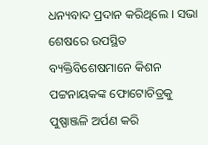ଧନ୍ୟବାଦ ପ୍ରଦାନ କରିଥିଲେ । ସଭା ଶେଷରେ ଉପସ୍ଥିତ ବ୍ୟକ୍ତିବିଶେଷମାନେ କିଶନ ପଟ୍ଟନାୟକଙ୍କ ଫୋଟୋଚିତ୍ରକୁ ପୁଷ୍ପାଞ୍ଜଳି ଅର୍ପଣ କରି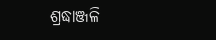ଶ୍ରଦ୍ଧାଞ୍ଜଳି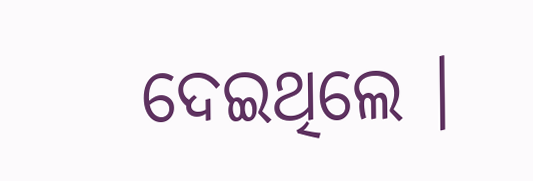ଦେଇଥିଲେ ।